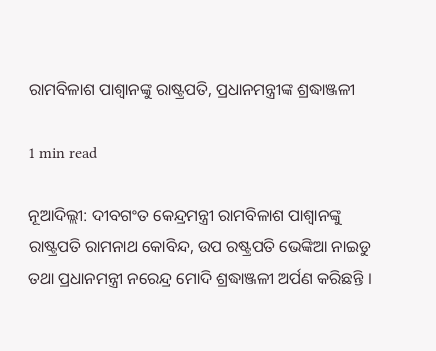ରାମବିଳାଶ ପାଶ୍ୱାନଙ୍କୁ ରାଷ୍ଟ୍ରପତି, ପ୍ରଧାନମନ୍ତ୍ରୀଙ୍କ ଶ୍ରଦ୍ଧାଞ୍ଜଳୀ

1 min read

ନୂଆଦିଲ୍ଲୀ: ଦୀବଗଂତ କେନ୍ଦ୍ରମନ୍ତ୍ରୀ ରାମବିଳାଶ ପାଶ୍ୱାନଙ୍କୁ ରାଷ୍ଟ୍ରପତି ରାମନାଥ କୋବିନ୍ଦ, ଉପ ରଷ୍ଟ୍ରପତି ଭେଙ୍କିଆ ନାଇଡୁ ତଥା ପ୍ରଧାନମନ୍ତ୍ରୀ ନରେନ୍ଦ୍ର ମୋଦି ଶ୍ରଦ୍ଧାଞ୍ଜଳୀ ଅର୍ପଣ କରିଛନ୍ତି ।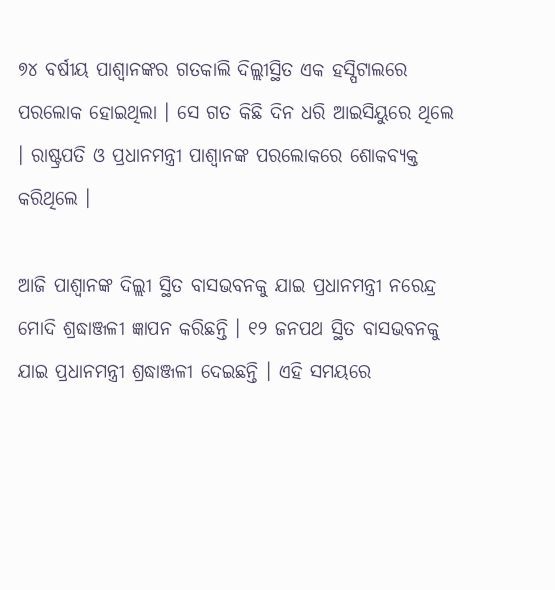୭୪ ବର୍ଷୀୟ ପାଶ୍ୱାନଙ୍କର ଗତକାଲି ଦିଲ୍ଲୀସ୍ଥିତ ଏକ ହସ୍ପିଟାଲରେ ପରଲୋକ ହୋଇଥିଲା । ସେ ଗତ କିଛି ଦିନ ଧରି ଆଇସିୟୁରେ ଥିଲେ । ରାଷ୍ଟ୍ରପତି ଓ ପ୍ରଧାନମନ୍ତ୍ରୀ ପାଶ୍ୱାନଙ୍କ ପରଲୋକରେ ଶୋକବ୍ୟକ୍ତ କରିଥିଲେ ।

ଆଜି ପାଶ୍ୱାନଙ୍କ ଦିଲ୍ଲୀ ସ୍ଥିତ ବାସଭବନକୁ ଯାଇ ପ୍ରଧାନମନ୍ତ୍ରୀ ନରେନ୍ଦ୍ର ମୋଦି ଶ୍ରଦ୍ଧାଞ୍ଜଳୀ ଜ୍ଞାପନ କରିଛନ୍ତି । ୧୨ ଜନପଥ ସ୍ଥିତ ବାସଭବନକୁ ଯାଇ ପ୍ରଧାନମନ୍ତ୍ରୀ ଶ୍ରଦ୍ଧାଞ୍ଜଳୀ ଦେଇଛନ୍ତି । ଏହି ସମୟରେ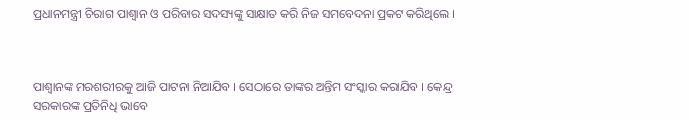ପ୍ରଧାନମନ୍ତ୍ରୀ ଚିରାଗ ପାଶ୍ୱାନ ଓ ପରିବାର ସଦସ୍ୟଙ୍କୁ ସାକ୍ଷାତ କରି ନିଜ ସମବେଦନା ପ୍ରକଟ କରିଥିଲେ ।



ପାଶ୍ୱାନଙ୍କ ମରଶରୀରକୁ ଆଜି ପାଟନା ନିଆଯିବ । ସେଠାରେ ତାଙ୍କର ଅନ୍ତିମ ସଂସ୍କାର କରାଯିବ । କେନ୍ଦ୍ର ସରକାରଙ୍କ ପ୍ରତିନିଧି ଭାବେ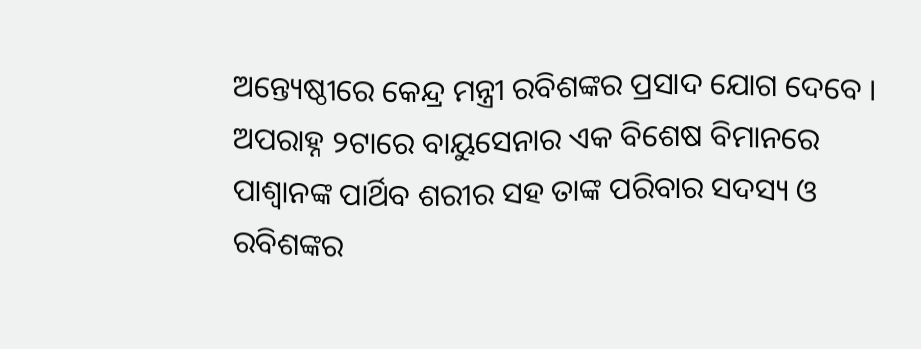ଅନ୍ତ୍ୟେଷ୍ଠୀରେ କେନ୍ଦ୍ର ମନ୍ତ୍ରୀ ରବିଶଙ୍କର ପ୍ରସାଦ ଯୋଗ ଦେବେ । ଅପରାହ୍ନ ୨ଟାରେ ବାୟୁସେନାର ଏକ ବିଶେଷ ବିମାନରେ ପାଶ୍ୱାନଙ୍କ ପାର୍ଥିବ ଶରୀର ସହ ତାଙ୍କ ପରିବାର ସଦସ୍ୟ ଓ ରବିଶଙ୍କର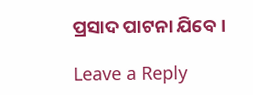ପ୍ରସାଦ ପାଟନା ଯିବେ ।

Leave a Reply